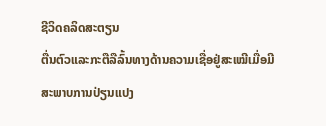ຊີວິດຄລິດສະຕຽນ
ຕື່ນຕົວແລະກະຕືລືລົ້ນທາງດ້ານຄວາມເຊື່ອຢູ່ສະເໝີເມື່ອມີສະພາບການປ່ຽນແປງ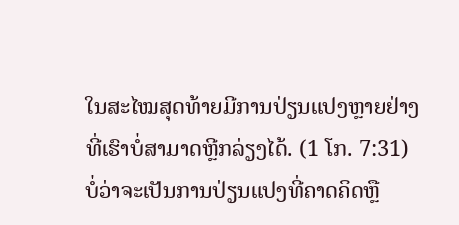ໃນສະໄໝສຸດທ້າຍມີການປ່ຽນແປງຫຼາຍຢ່າງທີ່ເຮົາບໍ່ສາມາດຫຼີກລ່ຽງໄດ້. (1 ໂກ. 7:31) ບໍ່ວ່າຈະເປັນການປ່ຽນແປງທີ່ຄາດຄິດຫຼື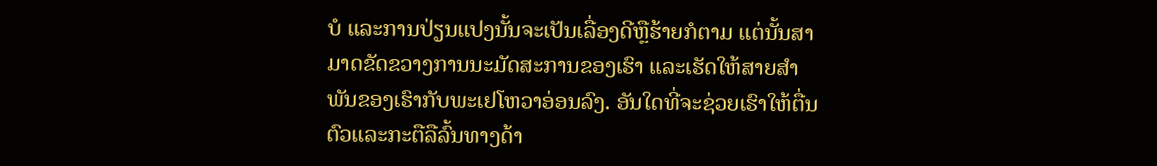ບໍ ແລະການປ່ຽນແປງນັ້ນຈະເປັນເລື່ອງດີຫຼືຮ້າຍກໍຕາມ ແຕ່ນັ້ນສາມາດຂັດຂວາງການນະມັດສະການຂອງເຮົາ ແລະເຮັດໃຫ້ສາຍສຳພັນຂອງເຮົາກັບພະເຢໂຫວາອ່ອນລົງ. ອັນໃດທີ່ຈະຊ່ວຍເຮົາໃຫ້ຕື່ນຕົວແລະກະຕືລືລົ້ນທາງດ້າ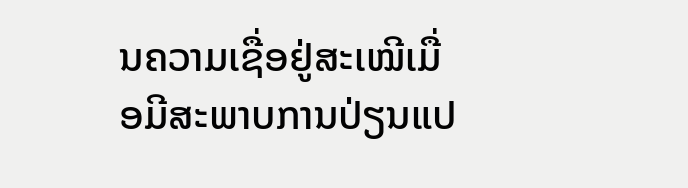ນຄວາມເຊື່ອຢູ່ສະເໝີເມື່ອມີສະພາບການປ່ຽນແປ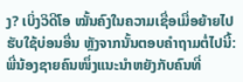ງ? ເບິ່ງວິດີໂອ ໝັ້ນຄົງໃນຄວາມເຊື່ອເມື່ອຍ້າຍໄປຮັບໃຊ້ບ່ອນອື່ນ ຫຼັງຈາກນັ້ນຕອບຄຳຖາມຕໍ່ໄປນີ້:
ພີ່ນ້ອງຊາຍຄົນໜຶ່ງແນະນຳຫຍັງກັບຄົນທີ່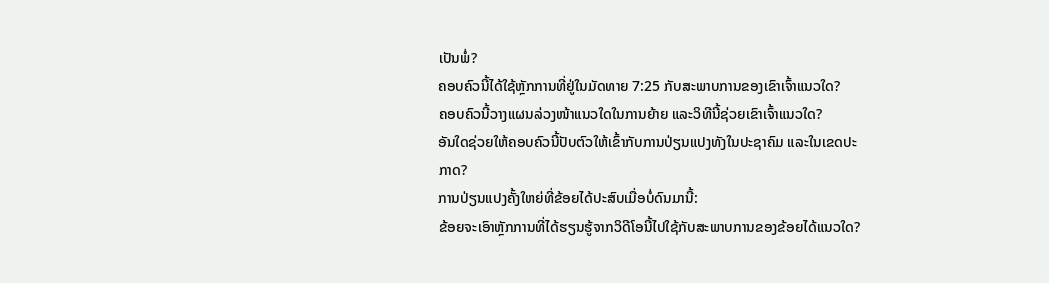ເປັນພໍ່?
ຄອບຄົວນີ້ໄດ້ໃຊ້ຫຼັກການທີ່ຢູ່ໃນມັດທາຍ 7:25 ກັບສະພາບການຂອງເຂົາເຈົ້າແນວໃດ?
ຄອບຄົວນີ້ວາງແຜນລ່ວງໜ້າແນວໃດໃນການຍ້າຍ ແລະວິທີນີ້ຊ່ວຍເຂົາເຈົ້າແນວໃດ?
ອັນໃດຊ່ວຍໃຫ້ຄອບຄົວນີ້ປັບຕົວໃຫ້ເຂົ້າກັບການປ່ຽນແປງທັງໃນປະຊາຄົມ ແລະໃນເຂດປະກາດ?
ການປ່ຽນແປງຄັ້ງໃຫຍ່ທີ່ຂ້ອຍໄດ້ປະສົບເມື່ອບໍ່ດົນມານີ້:
ຂ້ອຍຈະເອົາຫຼັກການທີ່ໄດ້ຮຽນຮູ້ຈາກວິດີໂອນີ້ໄປໃຊ້ກັບສະພາບການຂອງຂ້ອຍໄດ້ແນວໃດ?